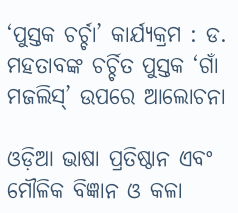‘ପୁସ୍ତକ ଚର୍ଚ୍ଚା’ କାର୍ଯ୍ୟକ୍ରମ : ଡ. ମହତାବଙ୍କ ଚର୍ଚ୍ଚିତ ପୁସ୍ତକ ‘ଗାଁ ମଜଲିସ୍‌’ ଉପରେ ଆଲୋଚନା

ଓଡ଼ିଆ ଭାଷା ପ୍ରତିଷ୍ଠାନ ଏବଂ ମୌଳିକ ବିଜ୍ଞାନ ଓ କଳା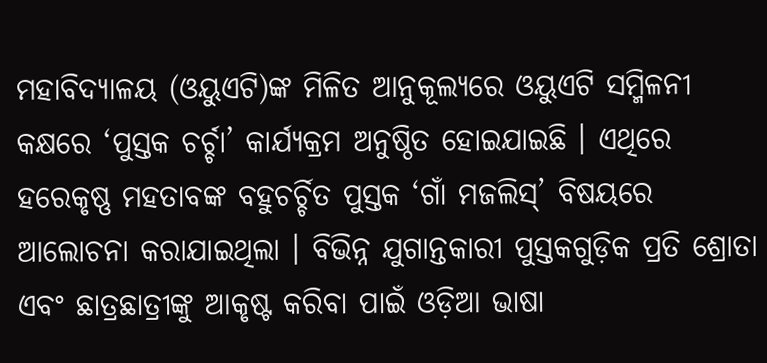ମହାବିଦ୍ୟାଳୟ (ଓୟୁଏଟି)ଙ୍କ ମିଳିତ ଆନୁକୂଲ୍ୟରେ ଓୟୁଏଟି ସମ୍ମିଳନୀ କକ୍ଷରେ ‘ପୁସ୍ତକ ଚର୍ଚ୍ଚା’ କାର୍ଯ୍ୟକ୍ରମ ଅନୁଷ୍ଠିତ ହୋଇଯାଇଛି । ଏଥିରେ ହରେକୃଷ୍ଣ ମହତାବଙ୍କ ବହୁଚର୍ଚ୍ଚିତ ପୁସ୍ତକ ‘ଗାଁ ମଜଲିସ୍‌’ ବିଷୟରେ ଆଲୋଚନା କରାଯାଇଥିଲା । ବିଭିନ୍ନ ଯୁଗାନ୍ତକାରୀ ପୁସ୍ତକଗୁଡ଼ିକ ପ୍ରତି ଶ୍ରୋତା ଏବଂ ଛାତ୍ରଛାତ୍ରୀଙ୍କୁ ଆକୃଷ୍ଟ କରିବା ପାଇଁ ଓଡ଼ିଆ ଭାଷା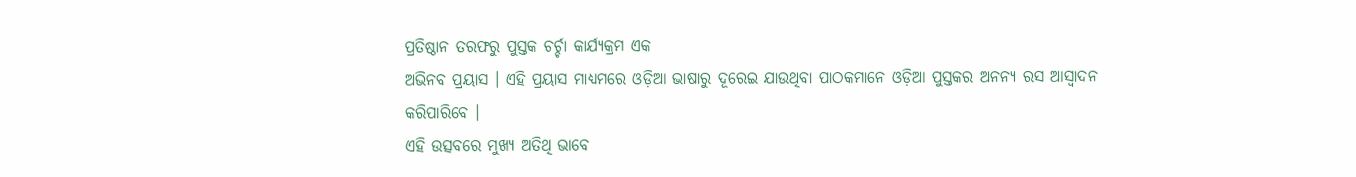ପ୍ରତିଷ୍ଠାନ ତରଫରୁ ପୁସ୍ତକ ଚର୍ଚ୍ଚା କାର୍ଯ୍ୟକ୍ରମ ଏକ
ଅଭିନବ ପ୍ରୟାସ । ଏହି ପ୍ରୟାସ ମାଧ୍ୟମରେ ଓଡ଼ିଆ ଭାଷାରୁ ଦୂରେଇ ଯାଉଥିବା ପାଠକମାନେ ଓଡ଼ିଆ ପୁସ୍ତକର ଅନନ୍ୟ ରସ ଆସ୍ୱାଦନ କରିପାରିବେ ।
ଏହି ଉତ୍ସବରେ ମୁଖ୍ୟ ଅତିଥି ଭାବେ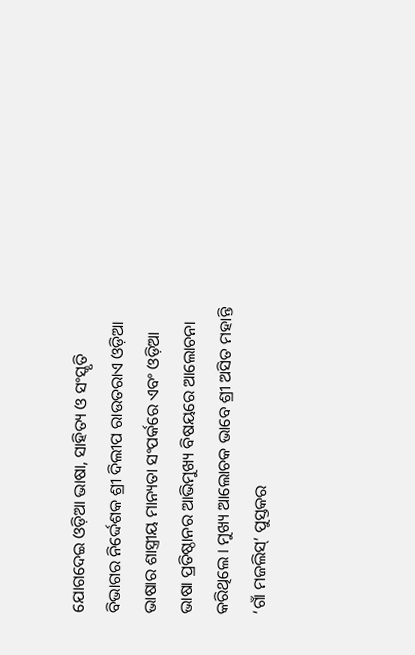ଯୋଗଦେଇ ଓଡ଼ିଆ ଭାଷା, ସାହିତ୍ୟ ଓ ସଂସ୍କୃତି ବିଭାଗର ନିର୍ଦ୍ଦେଶକ ଶ୍ରୀ ଦିଲୀପ ରାଉତରାଏ ଓଡ଼ିଆ ଭାଷାର ଶାସ୍ତ୍ରୀୟ ମାନ୍ୟତା ସଂପର୍କରେ ଏବଂ ଓଡ଼ିଆ ଭାଷା ପ୍ରତିଷ୍ଠାନର ଆଭିମୁଖ୍ୟ ବିଷୟରେ ଆଲୋଚନା କରିଥିଲେ । ମୁଖ୍ୟ ଆଲୋଚକ ଭାବେ ଶ୍ରୀ ଅସିତ ମହାନ୍ତି ‘ଗାଁ ମଜଲିସ୍‌’ ପୁସ୍ତକର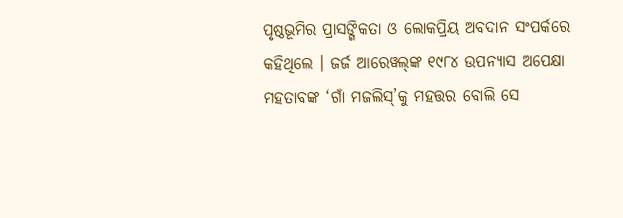ପୃଷ୍ଠଭୂମିର ପ୍ରାସଙ୍ଗିକତା ଓ ଲୋକପ୍ରିୟ ଅବଦାନ ସଂପର୍କରେ କହିଥିଲେ । ଜର୍ଜ ଆରେୱଲ୍‌ଙ୍କ ୧୯୮୪ ଉପନ୍ୟାସ ଅପେକ୍ଷା ମହତାବଙ୍କ ‘ଗାଁ ମଜଲିସ୍‌’କୁ ମହତ୍ତର ବୋଲି ସେ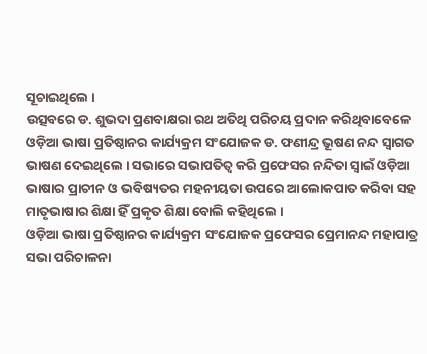ସୂଚାଇଥିଲେ ।
ଉତ୍ସବରେ ଡ. ଶୁଭଦା ପ୍ରଣବାକ୍ଷରା ରଥ ଅତିଥି ପରିଚୟ ପ୍ରଦାନ କରିଥିବାବେଳେ ଓଡ଼ିଆ ଭାଷା ପ୍ରତିଷ୍ଠାନର କାର୍ଯ୍ୟକ୍ରମ ସଂଯୋଜକ ଡ. ଫଣୀନ୍ଦ୍ର ଭୂଷଣ ନନ୍ଦ ସ୍ୱାଗତ ଭାଷଣ ଦେଇଥିଲେ । ସଭାରେ ସଭାପତିତ୍ୱ କରି ପ୍ରଫେସର ନନ୍ଦିତା ସ୍ୱାଇଁ ଓଡ଼ିଆ ଭାଷାର ପ୍ରାଚୀନ ଓ ଭବିଷ୍ୟତର ମହନୀୟତା ଉପରେ ଆଲୋକପାତ କରିବା ସହ ମାତୃଭାଷାର ଶିକ୍ଷା ହିଁ ପ୍ରକୃତ ଶିକ୍ଷା ବୋଲି କହିଥିଲେ ।
ଓଡ଼ିଆ ଭାଷା ପ୍ରତିଷ୍ଠାନର କାର୍ଯ୍ୟକ୍ରମ ସଂଯୋଜକ ପ୍ରଫେସର ପ୍ରେମାନନ୍ଦ ମହାପାତ୍ର ସଭା ପରିଚାଳନା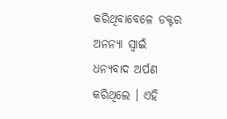କରିଥିବାବେଳେ ଡକ୍ଟର ଅନନ୍ୟା ସ୍ୱାଇଁ ଧନ୍ୟବାଦ ଅର୍ପଣ କରିଥିଲେ । ଏହି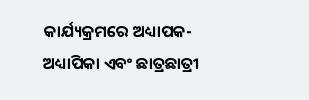କାର୍ଯ୍ୟକ୍ରମରେ ଅଧ୍ୟାପକ-ଅଧ୍ୟାପିକା ଏବଂ ଛାତ୍ରଛାତ୍ରୀ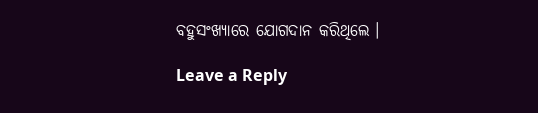ବହୁସଂଖ୍ୟାରେ ଯୋଗଦାନ କରିଥିଲେ ।

Leave a Reply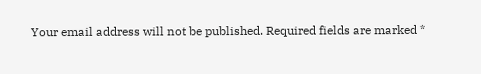Your email address will not be published. Required fields are marked *